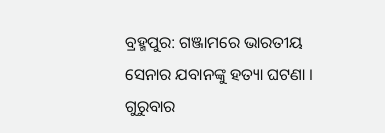ବ୍ରହ୍ମପୁର: ଗଞ୍ଜାମରେ ଭାରତୀୟ ସେନାର ଯବାନଙ୍କୁ ହତ୍ୟା ଘଟଣା । ଗୁରୁବାର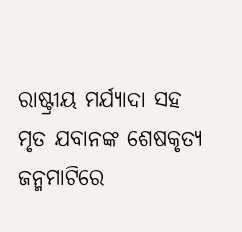ରାଷ୍ଟ୍ରୀୟ ମର୍ଯ୍ୟାଦା ସହ ମୃତ ଯବାନଙ୍କ ଶେଷକୃତ୍ୟ ଜନ୍ମମାଟିରେ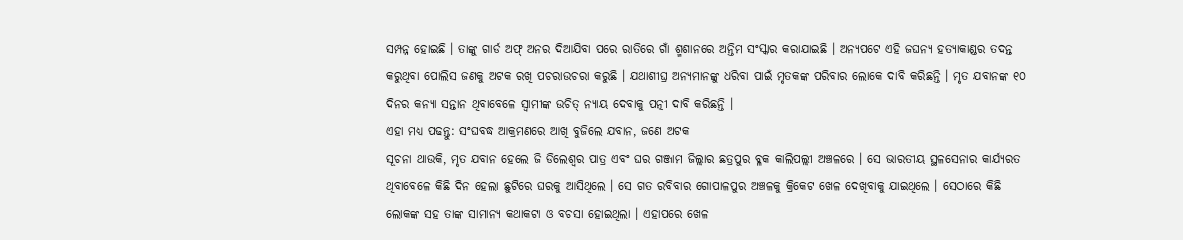ସମ୍ପନ୍ନ ହୋଇଛି । ତାଙ୍କୁ ଗାର୍ଡ ଅଫ୍ ଅନର ଦିଆଯିବା ପରେ ରାତିରେ ଗାଁ ଶ୍ମଶାନରେ ଅନ୍ତିମ ସଂସ୍କାର କରାଯାଇଛି । ଅନ୍ୟପଟେ ଏହି ଜଘନ୍ୟ ହତ୍ୟାକାଣ୍ଡର ତଦନ୍ତ କରୁଥିବା ପୋଲିସ ଜଣକୁ ଅଟକ ରଖି ପଚରାଉଚରା କରୁଛି । ଯଥାଶୀଘ୍ର ଅନ୍ୟମାନଙ୍କୁ ଧରିବା ପାଇଁ ମୃତକଙ୍କ ପରିବାର ଲୋକେ ଦାବି କରିଛନ୍ତି । ମୃତ ଯବାନଙ୍କ ୧୦ ଦିନର କନ୍ୟା ସନ୍ତାନ ଥିବାବେଳେ ସ୍ବାମୀଙ୍କ ଉଚିତ୍ ନ୍ୟାୟ ଦେବାକୁ ପତ୍ନୀ ଦାବି କରିଛନ୍ତି ।
ଏହା ମଧ୍ୟ ପଢନ୍ତୁ: ସଂଘବଦ୍ଧ ଆକ୍ରମଣରେ ଆଖି ବୁଜିଲେ ଯବାନ, ଜଣେ ଅଟକ
ସୂଚନା ଥାଉକି, ମୃତ ଯବାନ ହେଲେ ଜି ଡିଲେଶ୍ବର ପାତ୍ର ଏବଂ ଘର ଗଞ୍ଜାମ ଜିଲ୍ଲାର ଛତ୍ରପୁର ବ୍ଳକ କାଲିପଲ୍ଲୀ ଅଞ୍ଚଳରେ । ସେ ଭାରତୀୟ ସ୍ଥଳସେନାର କାର୍ଯ୍ୟରତ ଥିବାବେଳେ କିଛି ଦିନ ହେଲା ଛୁଟିରେ ଘରକୁ ଆସିଥିଲେ । ସେ ଗତ ରବିବାର ଗୋପାଳପୁର ଅଞ୍ଚଳକୁ କ୍ରିକେଟ ଖେଳ ଦେଖିବାକୁ ଯାଇଥିଲେ । ସେଠାରେ କିଛି ଲୋକଙ୍କ ସହ ତାଙ୍କ ସାମାନ୍ୟ କଥାକଟା ଓ ବଚସା ହୋଇଥିଲା । ଏହାପରେ ଖେଳ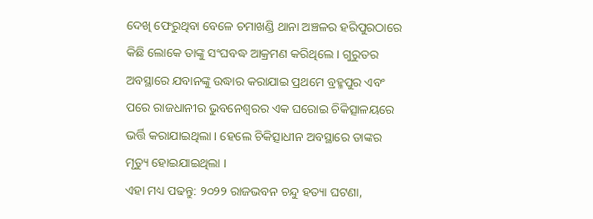ଦେଖି ଫେରୁଥିବା ବେଳେ ଚମାଖଣ୍ଡି ଥାନା ଅଞ୍ଚଳର ହରିପୁରଠାରେ କିଛି ଲୋକେ ତାଙ୍କୁ ସଂଘବଦ୍ଧ ଆକ୍ରମଣ କରିଥିଲେ । ଗୁରୁତର ଅବସ୍ଥାରେ ଯବାନଙ୍କୁ ଉଦ୍ଧାର କରାଯାଇ ପ୍ରଥମେ ବ୍ରହ୍ମପୁର ଏବଂ ପରେ ରାଜଧାନୀର ଭୁବନେଶ୍ବରର ଏକ ଘରୋଇ ଚିକିତ୍ସାଳୟରେ ଭର୍ତ୍ତି କରାଯାଇଥିଲା । ହେଲେ ଚିକିତ୍ସାଧୀନ ଅବସ୍ଥାରେ ତାଙ୍କର ମୃତ୍ୟୁ ହୋଇଯାଇଥିଲା ।
ଏହା ମଧ୍ୟ ପଢନ୍ତୁ: ୨୦୨୨ ରାଜଭବନ ଚନ୍ଦୁ ହତ୍ୟା ଘଟଣା,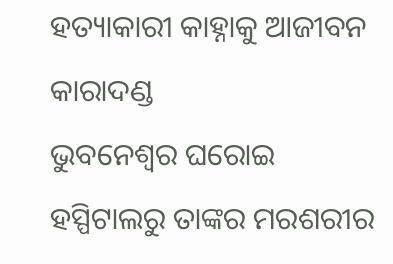ହତ୍ୟାକାରୀ କାହ୍ନାକୁ ଆଜୀବନ କାରାଦଣ୍ଡ
ଭୁବନେଶ୍ବର ଘରୋଇ ହସ୍ପିଟାଲରୁ ତାଙ୍କର ମରଶରୀର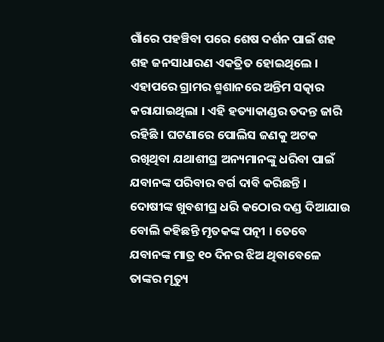ଗାଁରେ ପହଞ୍ଚିବା ପରେ ଶେଷ ଦର୍ଶନ ପାଇଁ ଶହ ଶହ ଜନସାଧାରଣ ଏକତ୍ରିତ ହୋଇଥିଲେ । ଏହାପରେ ଗ୍ରାମର ଶ୍ମଶାନରେ ଅନ୍ତିମ ସତ୍କାର କରାଯାଇଥିଲା । ଏହି ହତ୍ୟାକାଣ୍ଡର ତଦନ୍ତ ଜାରି ରହିଛି । ଘଟଣାରେ ପୋଲିସ ଜଣକୁ ଅଟକ ରଖିଥିବା ଯଥାଶୀଘ୍ର ଅନ୍ୟମାନଙ୍କୁ ଧରିବା ପାଇଁ ଯବାନଙ୍କ ପରିବାର ବର୍ଗ ଦାବି କରିଛନ୍ତି । ଦୋଷୀଙ୍କ ଖୁବଶୀଘ୍ର ଧରି କଠୋର ଦଣ୍ଡ ଦିଆଯାଉ ବୋଲି କହିଛନ୍ତି ମୃତକଙ୍କ ପତ୍ନୀ । ତେବେ ଯବାନଙ୍କ ମାତ୍ର ୧୦ ଦିନର ଝିଅ ଥିବାବେଳେ ତାଙ୍କର ମୃତ୍ୟୁ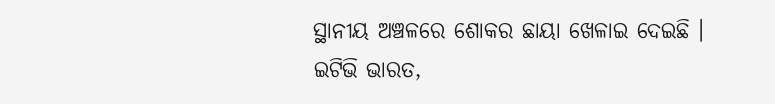ସ୍ଥାନୀୟ ଅଞ୍ଚଳରେ ଶୋକର ଛାୟା ଖେଳାଇ ଦେଇଛି ।
ଇଟିଭି ଭାରତ,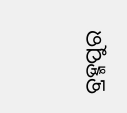ବ୍ରହ୍ମପୁର